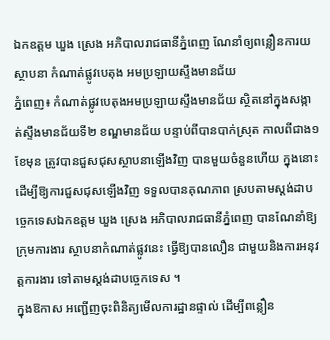ឯកឧត្ដម ឃួង ស្រេង អភិបាលរាជធានីភ្នំពេញ ណែនាំឲ្យពន្លឿនការយស្ថាបនា កំណាត់ផ្លូវបេតុង អមប្រឡាយស្ទឹងមានជ័យ
ភ្នំពេញ៖ កំណាត់ផ្លូវបេតុងអមប្រឡាយស្ទឹងមានជ័យ ស្ថិតនៅក្នុងសង្កាត់ស្ទឹងមានជ័យទី២ ខណ្ឌមានជ័យ បន្ទាប់ពីបានបាក់ស្រុត កាលពីជាង១ខែមុន ត្រូវបានជួសជុសស្ថាបនាឡើងវិញ បានមួយចំនួនហើយ ក្នុងនោះដើម្បីឱ្យការជួសជុសឡើងវិញ ទទួលបានគុណភាព ស្របតាមស្តង់ដាបច្ចេកទេសឯកឧត្ដម ឃួង ស្រេង អភិបាលរាជធានីភ្នំពេញ បានណែនាំឱ្យក្រុមការងារ ស្ថាបនាកំណាត់ផ្លូវនេះ ធ្វើឱ្យបានលឿន ជាមួយនិងការអនុវត្តការងារ ទៅតាមស្តង់ដាបច្ចេកទេស ។
ក្នុងឱកាស អញ្ជើញចុះពិនិត្យមើលការដ្ឋានផ្ទាល់ ដើម្បីពន្លឿន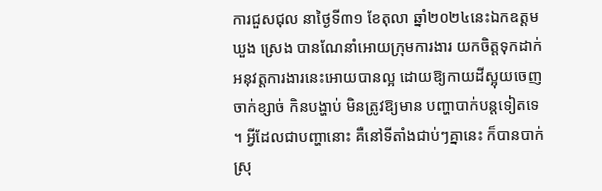ការជួសជុល នាថ្ងៃទី៣១ ខែតុលា ឆ្នាំ២០២៤នេះឯកឧត្ដម ឃួង ស្រេង បានណែនាំអោយក្រុមការងារ យកចិត្តទុកដាក់អនុវត្តការងារនេះអោយបានល្អ ដោយឱ្យកាយដីស្អុយចេញ ចាក់ខ្សាច់ កិនបង្ហាប់ មិនត្រូវឱ្យមាន បញ្ហាបាក់បន្តទៀតទេ ។ អ្វីដែលជាបញ្ហានោះ គឺនៅទីតាំងជាប់ៗគ្នានេះ ក៏បានបាក់ស្រុ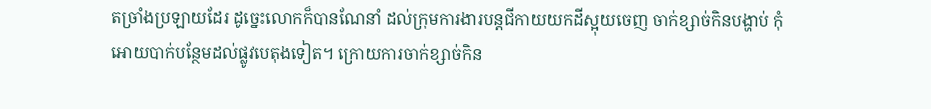តច្រាំងប្រឡាយដែរ ដូច្នេះលោកក៏បានណែនាំ ដល់ក្រុមការងារបន្តជីកាយយកដីស្អុយចេញ ចាក់ខ្សាច់កិនបង្ហាប់ កុំអោយបាក់បន្ថែមដល់ផ្លូវបេតុងទៀត។ ក្រោយការចាក់ខ្សាច់កិន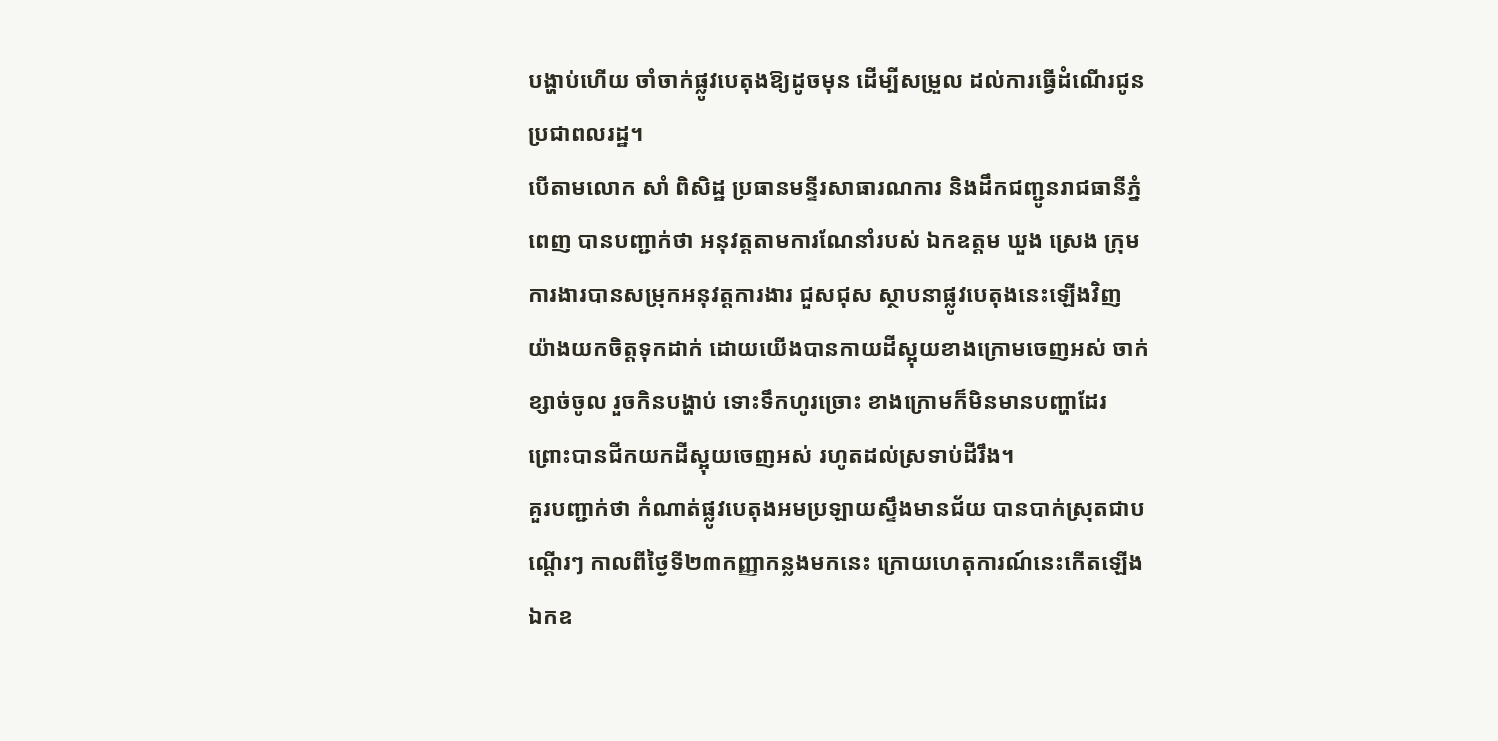បង្ហាប់ហើយ ចាំចាក់ផ្លូវបេតុងឱ្យដូចមុន ដើម្បីសម្រួល ដល់ការធ្វើដំណើរជូនប្រជាពលរដ្ឋ។
បើតាមលោក សាំ ពិសិដ្ឋ ប្រធានមន្ទីរសាធារណការ និងដឹកជញ្ជូនរាជធានីភ្នំពេញ បានបញ្ជាក់ថា អនុវត្តតាមការណែនាំរបស់ ឯកឧត្ដម ឃួង ស្រេង ក្រុមការងារបានសម្រុកអនុវត្តការងារ ជួសជុស ស្ថាបនាផ្លូវបេតុងនេះឡើងវិញ យ៉ាងយកចិត្តទុកដាក់ ដោយយើងបានកាយដីស្អុយខាងក្រោមចេញអស់ ចាក់ខ្សាច់ចូល រួចកិនបង្ហាប់ ទោះទឹកហូរច្រោះ ខាងក្រោមក៏មិនមានបញ្ហាដែរ ព្រោះបានជីកយកដីស្អុយចេញអស់ រហូតដល់ស្រទាប់ដីរឹង។
គួរបញ្ជាក់ថា កំណាត់ផ្លូវបេតុងអមប្រឡាយស្ទឹងមានជ័យ បានបាក់ស្រុតជាបណ្តើរៗ កាលពីថ្ងៃទី២៣កញ្ញាកន្លងមកនេះ ក្រោយហេតុការណ៍នេះកើតឡើង ឯកឧ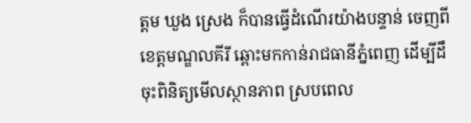ត្ដម ឃួង ស្រេង ក៏បានធ្វើដំណើរយ៉ាងបន្ទាន់ ចេញពីខេត្តមណ្ឌលគីរី ឆ្ពោះមកកាន់រាជធានីភ្នំពេញ ដើម្បីដឹចុះពិនិត្យមើលស្ថានភាព ស្របពេល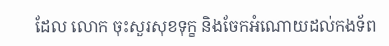ដែល លោក ចុះសួរសុខទុក្ខ និងចែកអំណោយដល់កងទ័ព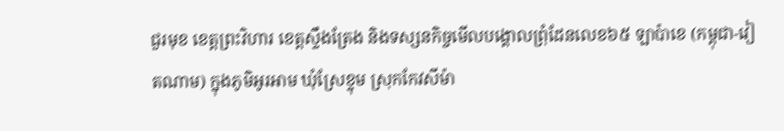ជួរមុខ ខេត្តព្រះវិហារ ខេត្តស្ទឹងត្រែង និងទស្សនកិច្ចមើលបង្គោលព្រុំដែនលេខ៦៥ ឡាប៉ាខេ (កម្ពុជា-វៀតណាម) ក្នុងភូមិអូរអាម ឃុំស្រែខ្ទុម ស្រុកកែវសីម៉ា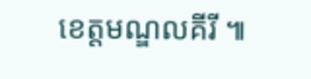ខេត្តមណ្ឌលគីរី ៕